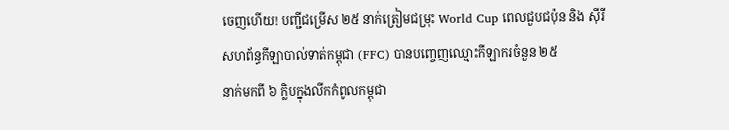ចេញហើយ! បញ្ជីជម្រើស ២៥ នាក់ត្រៀមជម្រុះ World Cup ពេលជួបជប៉ុន និង ស៊ីរី
សហព័ន្ធកីឡាបាល់ទាត់កម្ពុជា (FFC) បានបញ្ចេញឈ្មោះកីឡាករចំនួន ២៥
នាក់មកពី ៦ ក្លិបក្នុងលីកកំពូលកម្ពុជា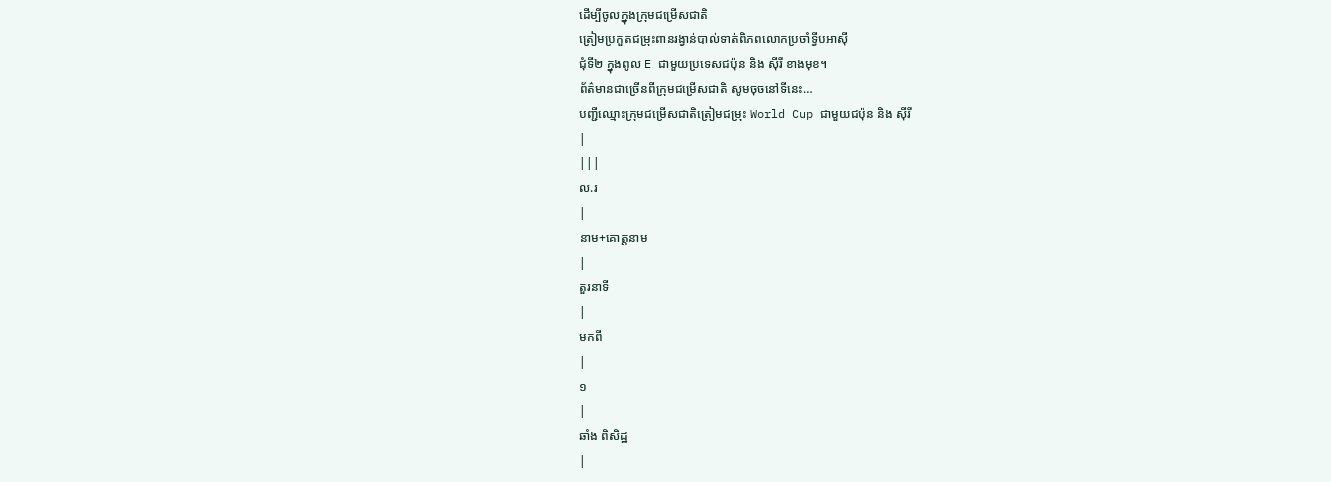ដើម្បីចូលក្នុងក្រុមជម្រើសជាតិ
ត្រៀមប្រកួតជម្រុះពានរង្វាន់បាល់ទាត់ពិភពលោកប្រចាំទ្វីបអាស៊ី
ជុំទី២ ក្នុងពូល E ជាមួយប្រទេសជប៉ុន និង ស៊ីរី ខាងមុខ។
ព័ត៌មានជាច្រើនពីក្រុមជម្រើសជាតិ សូមចុចនៅទីនេះ…
បញ្ជីឈ្មោះក្រុមជម្រើសជាតិត្រៀមជម្រុះ World Cup ជាមួយជប៉ុន និង ស៊ីរី
|
|||
ល.រ
|
នាម+គោត្តនាម
|
តួរនាទី
|
មកពី
|
១
|
ឆាំង ពិសិដ្ឋ
|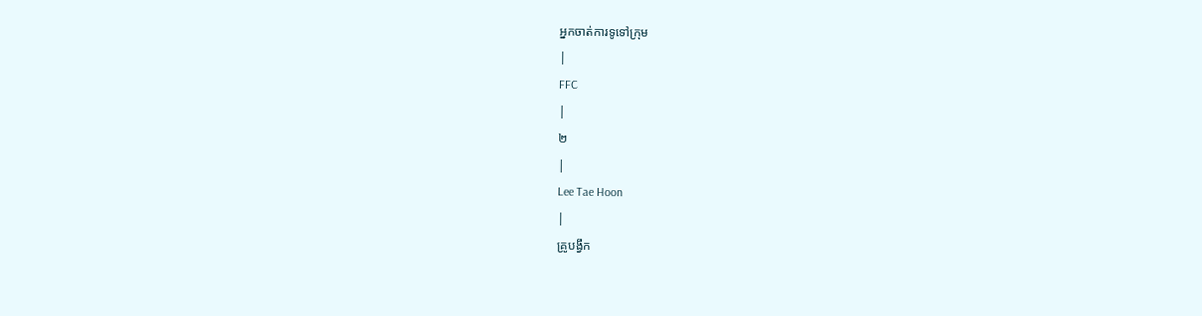អ្នកចាត់ការទូទៅក្រុម
|
FFC
|
២
|
Lee Tae Hoon
|
គ្រូបង្វឹក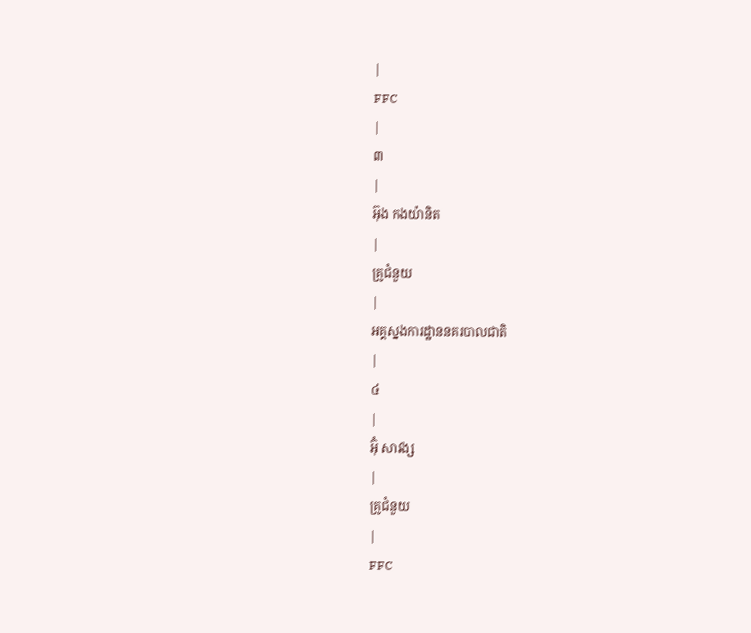|
FFC
|
៣
|
អ៊ុង កងយ៉ានិត
|
គ្រូជំនួយ
|
អគ្គស្នងការដ្ឋាននគរបាលជាតិ
|
៤
|
អ៊ុំ សាវង្ស
|
គ្រូជំនួយ
|
FFC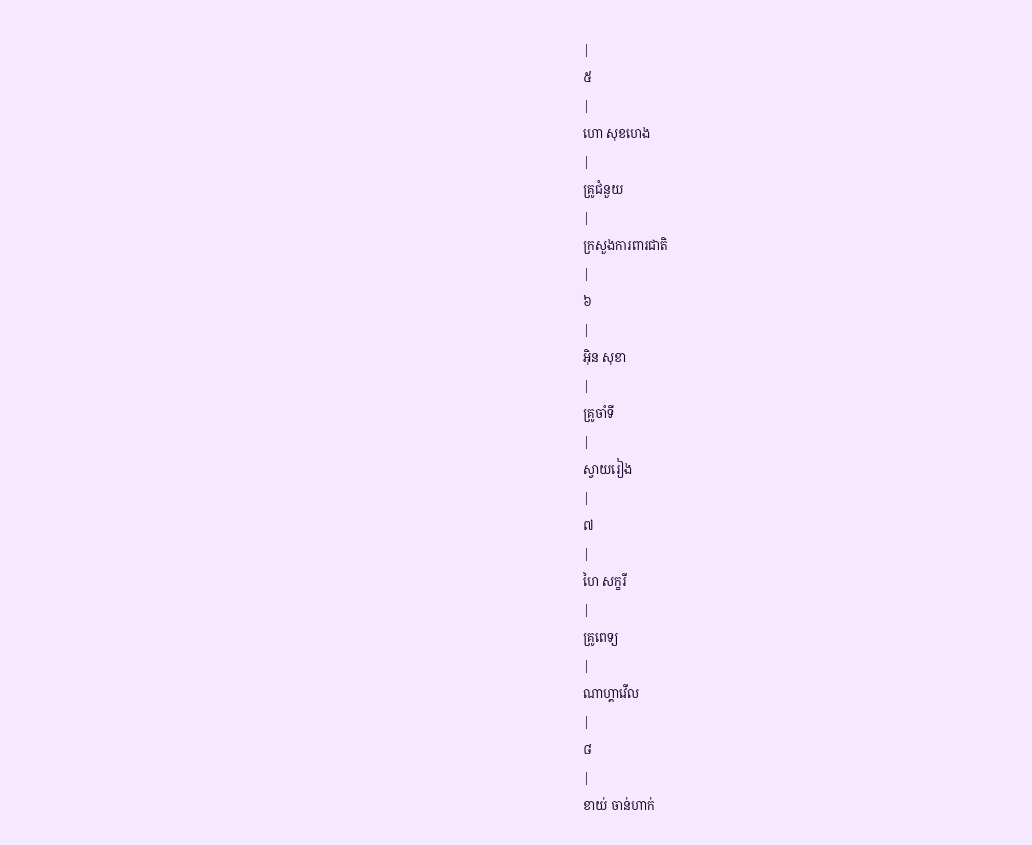|
៥
|
ហោ សុខហេង
|
គ្រូជំនួយ
|
ក្រសួងការពារជាតិ
|
៦
|
អ៊ិន សុខា
|
គ្រូចាំទី
|
ស្វាយរៀង
|
៧
|
ហៃ សក្ខរី
|
គ្រូពេទ្យ
|
ណាហ្គាវើល
|
៨
|
ខាយ់ ចាន់ហាក់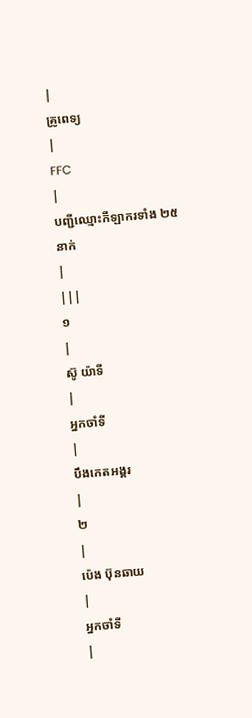|
គ្រូពេទ្យ
|
FFC
|
បញ្ជីឈ្មោះកីឡាករទាំង ២៥ នាក់
|
|||
១
|
ស៊ូ យ៉ាទី
|
អ្នកចាំទី
|
បឹងកេតអង្គរ
|
២
|
ប៉េង ប៊ុនឆាយ
|
អ្នកចាំទី
|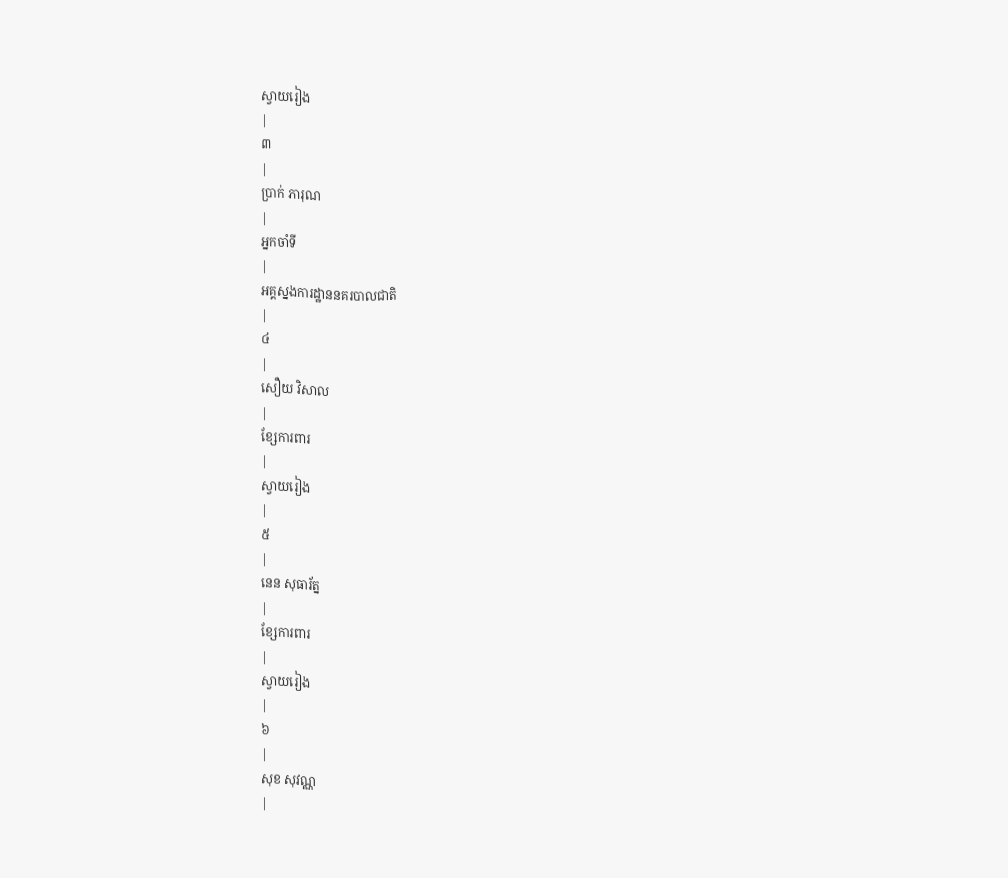ស្វាយរៀង
|
៣
|
ប្រាក់ ភារុណ
|
អ្នកចាំទី
|
អគ្គស្នងការដ្ឋាននគរបាលជាតិ
|
៤
|
សឿយ វិសាល
|
ខ្សែការពារ
|
ស្វាយរៀង
|
៥
|
នេន សុធារ័ត្ន
|
ខ្សែការពារ
|
ស្វាយរៀង
|
៦
|
សុខ សុវណ្ណ
|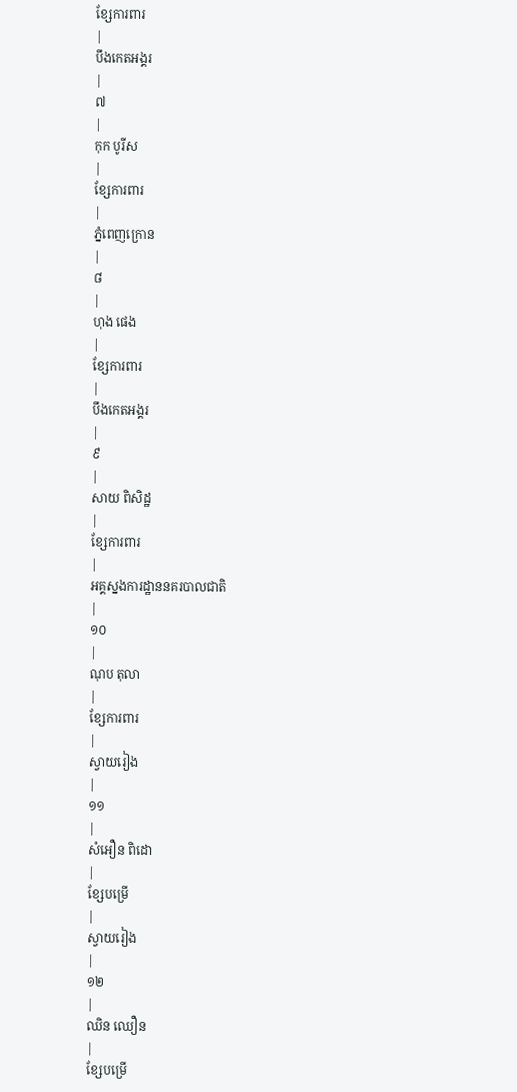ខ្សែការពារ
|
បឹងកេតអង្គរ
|
៧
|
កុក បូរីស
|
ខ្សែការពារ
|
ភ្នំពេញក្រោន
|
៨
|
ហុង ផេង
|
ខ្សែការពារ
|
បឹងកេតអង្គរ
|
៩
|
សាយ ពិសិដ្ឋ
|
ខ្សែការពារ
|
អគ្គស្នងការដ្ឋាននគរបាលជាតិ
|
១០
|
ណុប តុលា
|
ខ្សែការពារ
|
ស្វាយរៀង
|
១១
|
សំអឿន ពិដោ
|
ខ្សែបម្រើ
|
ស្វាយរៀង
|
១២
|
ឈិន ឈឿន
|
ខ្សែបម្រើ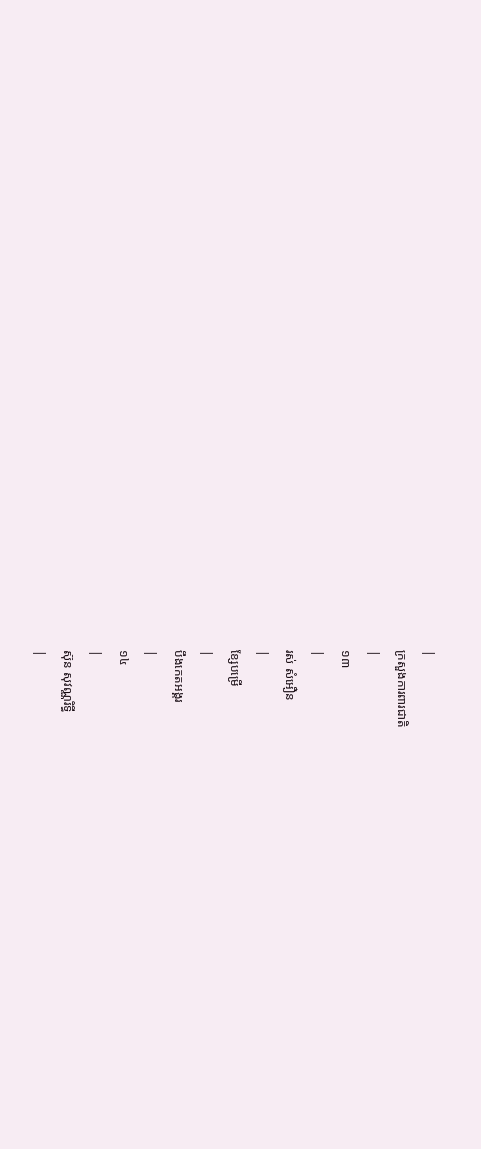|
ក្រសួងការពារជាតិ
|
១៣
|
រស់ សំអឿន
|
ខ្សែបម្រើ
|
បឹងកេតអង្គរ
|
១៤
|
ស៊ុន សុវណ្ណរិទ្ធី
|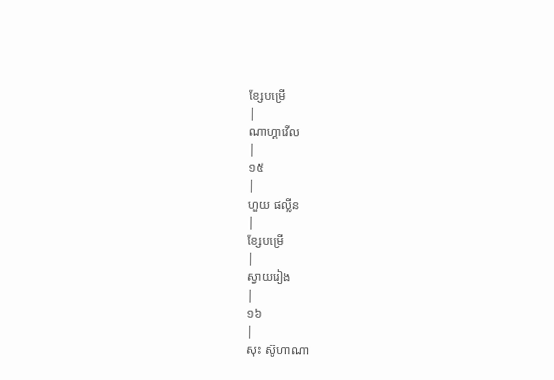ខ្សែបម្រើ
|
ណាហ្គាវើល
|
១៥
|
ហួយ ផល្លីន
|
ខ្សែបម្រើ
|
ស្វាយរៀង
|
១៦
|
សុះ ស៊ូហាណា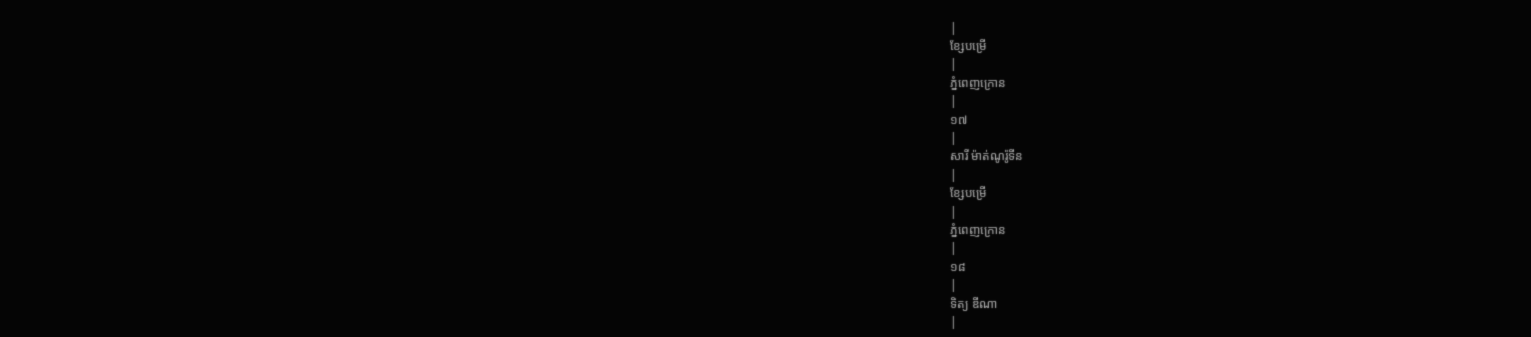|
ខ្សែបម្រើ
|
ភ្នំពេញក្រោន
|
១៧
|
សារី ម៉ាត់ណូរ៉ូទីន
|
ខ្សែបម្រើ
|
ភ្នំពេញក្រោន
|
១៨
|
ទិត្យ ឌីណា
|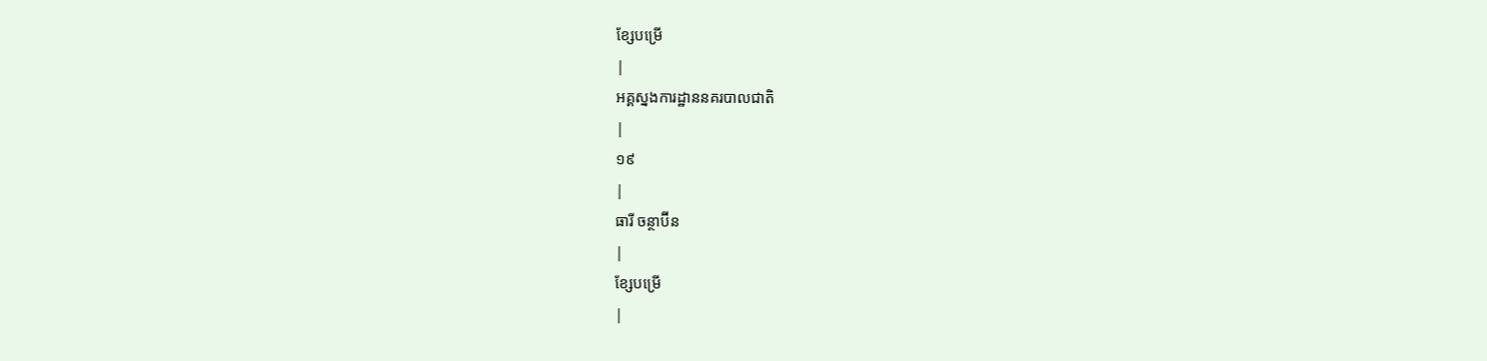ខ្សែបម្រើ
|
អគ្គស្នងការដ្ឋាននគរបាលជាតិ
|
១៩
|
ធារី ចន្ថាប៊ីន
|
ខ្សែបម្រើ
|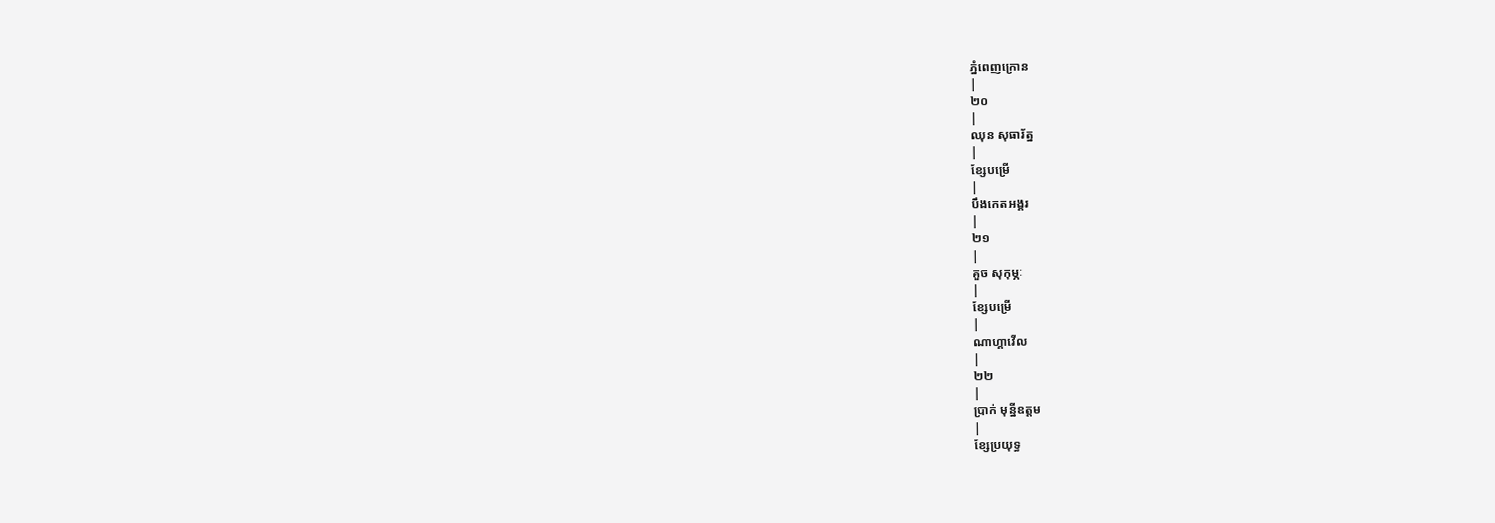ភ្នំពេញក្រោន
|
២០
|
ឈុន សុធារ័ត្ន
|
ខ្សែបម្រើ
|
បឹងកេតអង្គរ
|
២១
|
គួច សុកុម្ភៈ
|
ខ្សែបម្រើ
|
ណាហ្គាវើល
|
២២
|
ប្រាក់ មុន្នីឧត្តម
|
ខ្សែប្រយុទ្ធ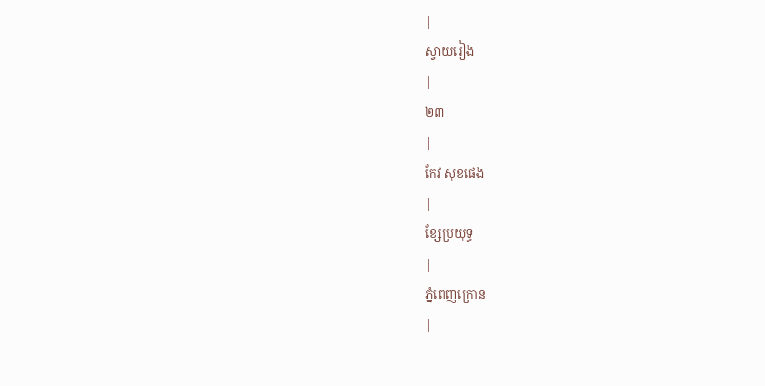|
ស្វាយរៀង
|
២៣
|
កែវ សុខផេង
|
ខ្សែប្រយុទ្ធ
|
ភ្នំពេញក្រោន
|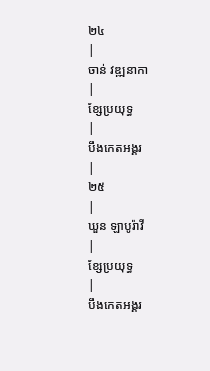២៤
|
ចាន់ វឌ្ឍនាកា
|
ខ្សែប្រយុទ្ធ
|
បឹងកេតអង្គរ
|
២៥
|
ឃួន ឡាបូរ៉ាវី
|
ខ្សែប្រយុទ្ធ
|
បឹងកេតអង្គរ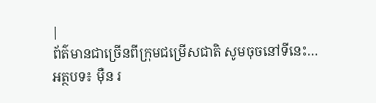|
ព័ត៌មានជាច្រើនពីក្រុមជម្រើសជាតិ សូមចុចនៅទីនេះ…
អត្ថបទ៖ ម៉ឺន រ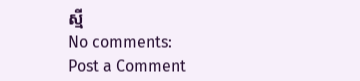ស្មី
No comments:
Post a Comment